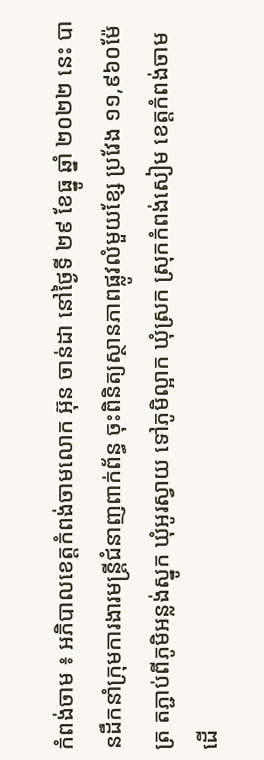កំពង់ចាម ៖ អភិបាលខេត្តកំពង់ចាមលោក អ៊ុន ចាន់ដា នៅថ្ងៃទី ២៩ ខែធ្នូ ឆ្នាំ ២០២២ នេះ បានដឹកនាំក្រុមការងារមន្ត្រីជំនាញពាក់ព័ន្ធ ចុះពិនិត្យស្ថានភាពផ្លូវលំមួយខ្សែ ប្រវែង ១១,៩៦០ម៉ែត្រ តភ្ជាប់ពីភូមិអន្លង់ស្នូក ឃុំអូរស្វាយ ទៅភូមិល្អាក ឃុំស្រក ស្រុកកំពង់សៀម ខេត្តកំពង់ចាម ដើ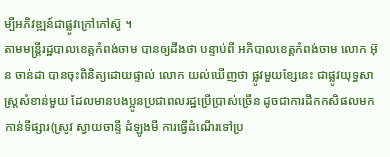ម្បីអភិវឌ្ឍន៍ជាផ្លូវក្រៅកៅស៊ូ ។
តាមមន្ត្រីរដ្ឋបាលខេត្តកំពង់ចាម បានឲ្យដឹងថា បន្ទាប់ពី អភិបាលខេត្តកំពង់ចាម លោក អ៊ុន ចាន់ដា បានចុះពិនិត្យដោយផ្ទាល់ លោក យល់ឃើញថា ផ្លូវមួយខ្សែនេះ ជាផ្លូវយុទ្ធសាស្ត្រសំខាន់មួយ ដែលមានបងប្អូនប្រជាពលរដ្ឋប្រើប្រាស់ច្រើន ដូចជាការដឹកកសិផលមកកាន់ទីផ្សារ(ស្រូវ ស្វាយចាន្ទី ដំឡូងមី ការធ្វើដំណើរទៅប្រ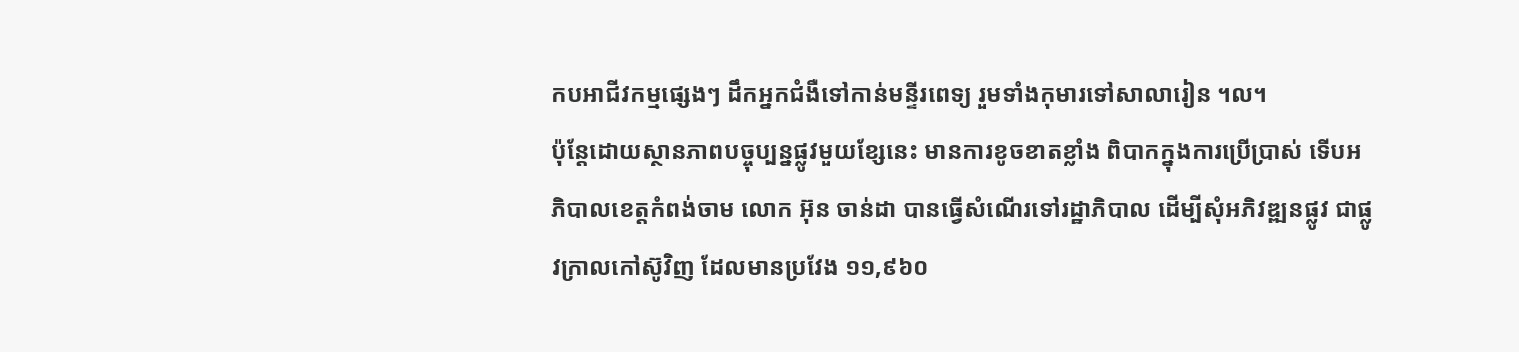កបអាជីវកម្មផ្សេងៗ ដឹកអ្នកជំងឺទៅកាន់មន្ទីរពេទ្យ រួមទាំងកុមារទៅសាលារៀន ។ល។
ប៉ុន្តែដោយស្ថានភាពបច្ចុប្បន្នផ្លូវមួយខ្សែនេះ មានការខូចខាតខ្លាំង ពិបាកក្នុងការប្រើប្រាស់ ទើបអភិបាលខេត្តកំពង់ចាម លោក អ៊ុន ចាន់ដា បានធ្វើសំណើរទៅរដ្ឋាភិបាល ដើម្បីសុំអភិវឌ្ឍនផ្លូវ ជាផ្លូវក្រាលកៅស៊ូវិញ ដែលមានប្រវែង ១១,៩៦០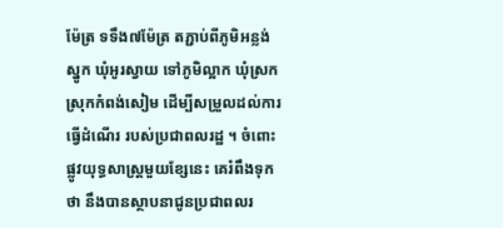ម៉ែត្រ ទទឹង៧ម៉ែត្រ តភ្ជាប់ពីភូមិអន្លង់ស្នូក ឃុំអូរស្វាយ ទៅភូមិល្អាក ឃុំស្រក ស្រុកកំពង់សៀម ដើម្បីសម្រួលដល់ការធ្វើដំណើរ របស់ប្រជាពលរដ្ឋ ។ ចំពោះផ្លូវយុទ្ធសាស្ត្រមួយខ្សែនេះ គេរំពឹងទុកថា នឹងបានស្ថាបនាជូនប្រជាពលរ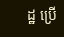ដ្ឋ ប្រើ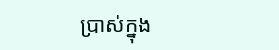ប្រាស់ក្នុង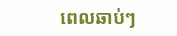ពេលឆាប់ៗ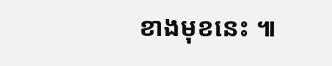ខាងមុខនេះ ៕